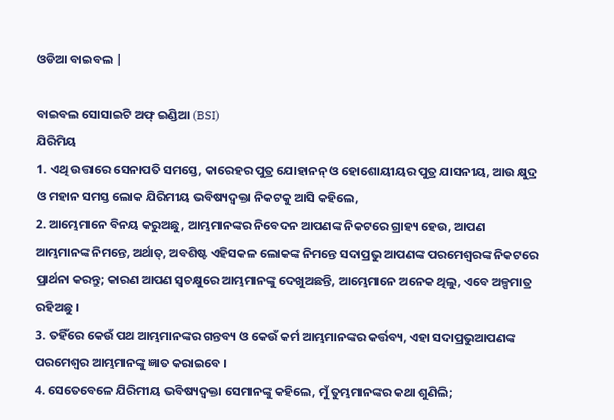ଓଡିଆ ବାଇବଲ |

ବାଇବଲ ସୋସାଇଟି ଅଫ୍ ଇଣ୍ଡିଆ (BSI)
ଯିରିମିୟ
1. ଏଥି ଉତ୍ତାରେ ସେନାପତି ସମସ୍ତେ, କାରେହର ପୁତ୍ର ଯୋହାନନ୍ ଓ ହୋଶୋୟୀୟର ପୁତ୍ର ଯାସନୀୟ, ଆଉ କ୍ଷୁଦ୍ର ଓ ମହାନ ସମସ୍ତ ଲୋକ ଯିରିମୀୟ ଭବିଷ୍ୟଦ୍ବକ୍ତା ନିକଟକୁ ଆସି କହିଲେ,
2. ଆମ୍ଭେମାନେ ବିନୟ କରୁଅଛୁ, ଆମ୍ଭମାନଙ୍କର ନିବେଦନ ଆପଣଙ୍କ ନିକଟରେ ଗ୍ରାହ୍ୟ ହେଉ, ଆପଣ ଆମ୍ଭମାନଙ୍କ ନିମନ୍ତେ, ଅର୍ଥାତ୍, ଅବଶିଷ୍ଟ ଏହିସକଳ ଲୋକଙ୍କ ନିମନ୍ତେ ସଦାପ୍ରଭୁ ଆପଣଙ୍କ ପରମେଶ୍ଵରଙ୍କ ନିକଟରେ ପ୍ରାର୍ଥନା କରନ୍ତୁ; କାରଣ ଆପଣ ସ୍ଵଚକ୍ଷୁରେ ଆମ୍ଭମାନଙ୍କୁ ଦେଖୁଅଛନ୍ତି, ଆମ୍ଭେମାନେ ଅନେକ ଥିଲୁ, ଏବେ ଅଳ୍ପମାତ୍ର ରହିଅଛୁ ।
3. ତହିଁରେ କେଉଁ ପଥ ଆମ୍ଭମାନଙ୍କର ଗନ୍ତବ୍ୟ ଓ କେଉଁ କର୍ମ ଆମ୍ଭମାନଙ୍କର କର୍ତ୍ତବ୍ୟ, ଏହା ସଦାପ୍ରଭୁଆପଣଙ୍କ ପରମେଶ୍ଵର ଆମ୍ଭମାନଙ୍କୁ ଜ୍ଞାତ କରାଇବେ ।
4. ସେତେବେଳେ ଯିରିମୀୟ ଭବିଷ୍ୟଦ୍ବକ୍ତା ସେମାନଙ୍କୁ କହିଲେ, ମୁଁ ତୁମ୍ଭମାନଙ୍କର କଥା ଶୁଣିଲି;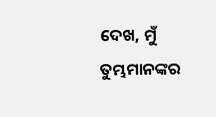ଦେଖ, ମୁଁ ତୁମ୍ଭମାନଙ୍କର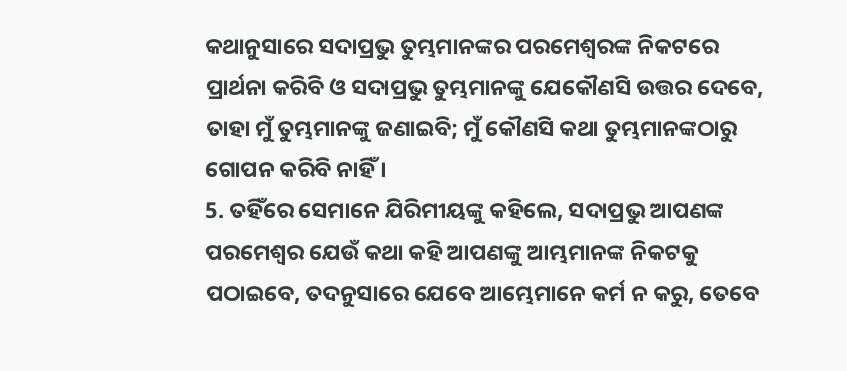କଥାନୁସାରେ ସଦାପ୍ରଭୁ ତୁମ୍ଭମାନଙ୍କର ପରମେଶ୍ଵରଙ୍କ ନିକଟରେ ପ୍ରାର୍ଥନା କରିବି ଓ ସଦାପ୍ରଭୁ ତୁମ୍ଭମାନଙ୍କୁ ଯେକୌଣସି ଉତ୍ତର ଦେବେ, ତାହା ମୁଁ ତୁମ୍ଭମାନଙ୍କୁ ଜଣାଇବି; ମୁଁ କୌଣସି କଥା ତୁମ୍ଭମାନଙ୍କଠାରୁ ଗୋପନ କରିବି ନାହିଁ ।
5. ତହିଁରେ ସେମାନେ ଯିରିମୀୟଙ୍କୁ କହିଲେ, ସଦାପ୍ରଭୁ ଆପଣଙ୍କ ପରମେଶ୍ଵର ଯେଉଁ କଥା କହି ଆପଣଙ୍କୁ ଆମ୍ଭମାନଙ୍କ ନିକଟକୁ ପଠାଇବେ, ତଦନୁସାରେ ଯେବେ ଆମ୍ଭେମାନେ କର୍ମ ନ କରୁ, ତେବେ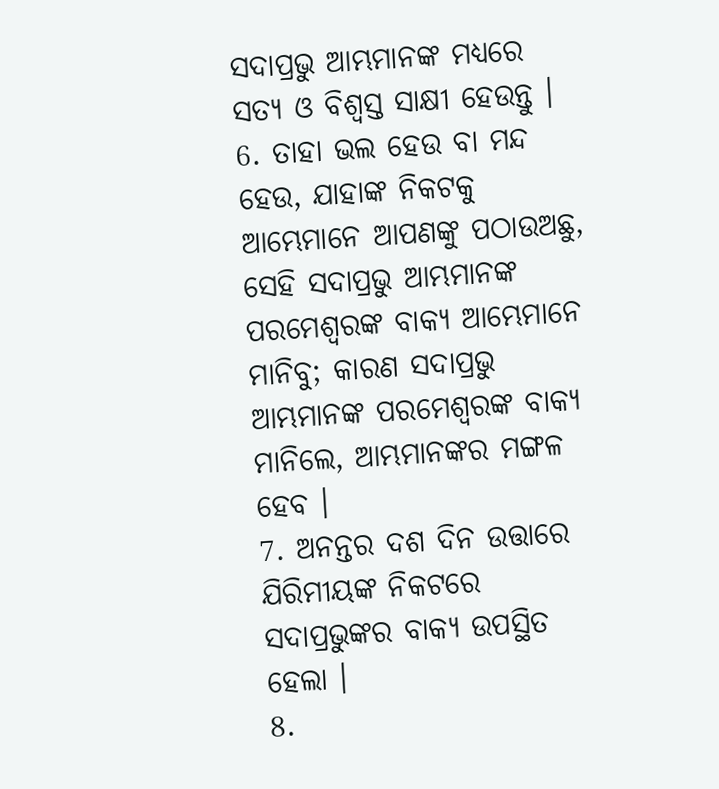ସଦାପ୍ରଭୁ ଆମ୍ଭମାନଙ୍କ ମଧ୍ୟରେ ସତ୍ୟ ଓ ବିଶ୍ଵସ୍ତ ସାକ୍ଷୀ ହେଉନ୍ତୁ ।
6. ତାହା ଭଲ ହେଉ ବା ମନ୍ଦ ହେଉ, ଯାହାଙ୍କ ନିକଟକୁ ଆମ୍ଭେମାନେ ଆପଣଙ୍କୁ ପଠାଉଅଛୁ, ସେହି ସଦାପ୍ରଭୁ ଆମ୍ଭମାନଙ୍କ ପରମେଶ୍ଵରଙ୍କ ବାକ୍ୟ ଆମ୍ଭେମାନେ ମାନିବୁ; କାରଣ ସଦାପ୍ରଭୁ ଆମ୍ଭମାନଙ୍କ ପରମେଶ୍ଵରଙ୍କ ବାକ୍ୟ ମାନିଲେ, ଆମ୍ଭମାନଙ୍କର ମଙ୍ଗଳ ହେବ ।
7. ଅନନ୍ତର ଦଶ ଦିନ ଉତ୍ତାରେ ଯିରିମୀୟଙ୍କ ନିକଟରେ ସଦାପ୍ରଭୁଙ୍କର ବାକ୍ୟ ଉପସ୍ଥିତ ହେଲା ।
8.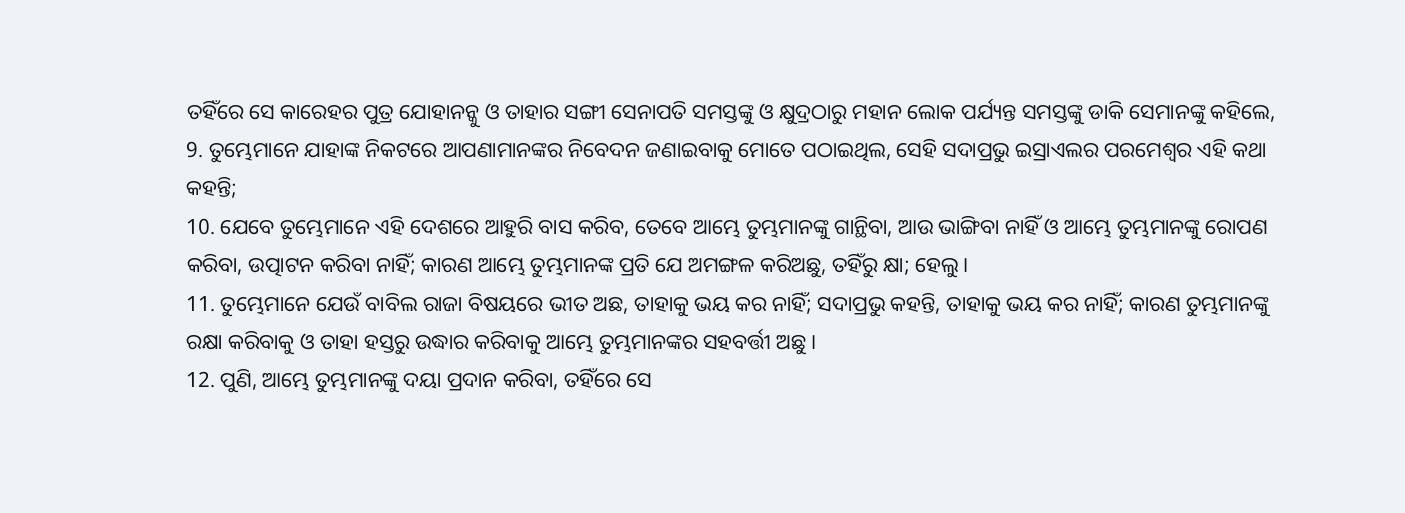ତହିଁରେ ସେ କାରେହର ପୁତ୍ର ଯୋହାନନ୍କୁ ଓ ତାହାର ସଙ୍ଗୀ ସେନାପତି ସମସ୍ତଙ୍କୁ ଓ କ୍ଷୁଦ୍ରଠାରୁ ମହାନ ଲୋକ ପର୍ଯ୍ୟନ୍ତ ସମସ୍ତଙ୍କୁ ଡାକି ସେମାନଙ୍କୁ କହିଲେ,
9. ତୁମ୍ଭେମାନେ ଯାହାଙ୍କ ନିକଟରେ ଆପଣାମାନଙ୍କର ନିବେଦନ ଜଣାଇବାକୁ ମୋତେ ପଠାଇଥିଲ, ସେହି ସଦାପ୍ରଭୁ ଇସ୍ରାଏଲର ପରମେଶ୍ଵର ଏହି କଥା କହନ୍ତି;
10. ଯେବେ ତୁମ୍ଭେମାନେ ଏହି ଦେଶରେ ଆହୁରି ବାସ କରିବ, ତେବେ ଆମ୍ଭେ ତୁମ୍ଭମାନଙ୍କୁ ଗାନ୍ଥିବା, ଆଉ ଭାଙ୍ଗିବା ନାହିଁ ଓ ଆମ୍ଭେ ତୁମ୍ଭମାନଙ୍କୁ ରୋପଣ କରିବା, ଉତ୍ପାଟନ କରିବା ନାହିଁ; କାରଣ ଆମ୍ଭେ ତୁମ୍ଭମାନଙ୍କ ପ୍ରତି ଯେ ଅମଙ୍ଗଳ କରିଅଛୁ, ତହିଁରୁ କ୍ଷା; ହେଲୁ।
11. ତୁମ୍ଭେମାନେ ଯେଉଁ ବାବିଲ ରାଜା ବିଷୟରେ ଭୀତ ଅଛ, ତାହାକୁ ଭୟ କର ନାହିଁ; ସଦାପ୍ରଭୁ କହନ୍ତି, ତାହାକୁ ଭୟ କର ନାହିଁ; କାରଣ ତୁମ୍ଭମାନଙ୍କୁ ରକ୍ଷା କରିବାକୁ ଓ ତାହା ହସ୍ତରୁ ଉଦ୍ଧାର କରିବାକୁ ଆମ୍ଭେ ତୁମ୍ଭମାନଙ୍କର ସହବର୍ତ୍ତୀ ଅଛୁ ।
12. ପୁଣି, ଆମ୍ଭେ ତୁମ୍ଭମାନଙ୍କୁ ଦୟା ପ୍ରଦାନ କରିବା, ତହିଁରେ ସେ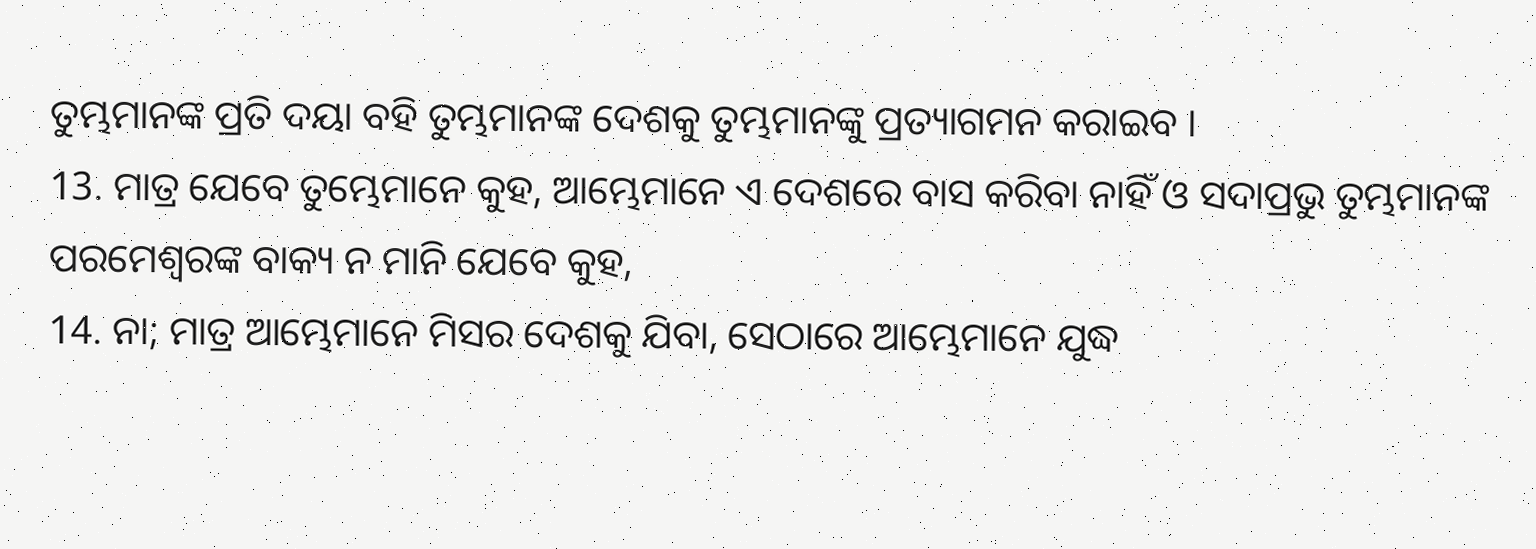ତୁମ୍ଭମାନଙ୍କ ପ୍ରତି ଦୟା ବହି ତୁମ୍ଭମାନଙ୍କ ଦେଶକୁ ତୁମ୍ଭମାନଙ୍କୁ ପ୍ରତ୍ୟାଗମନ କରାଇବ ।
13. ମାତ୍ର ଯେବେ ତୁମ୍ଭେମାନେ କୁହ, ଆମ୍ଭେମାନେ ଏ ଦେଶରେ ବାସ କରିବା ନାହିଁ ଓ ସଦାପ୍ରଭୁ ତୁମ୍ଭମାନଙ୍କ ପରମେଶ୍ଵରଙ୍କ ବାକ୍ୟ ନ ମାନି ଯେବେ କୁହ,
14. ନା; ମାତ୍ର ଆମ୍ଭେମାନେ ମିସର ଦେଶକୁ ଯିବା, ସେଠାରେ ଆମ୍ଭେମାନେ ଯୁଦ୍ଧ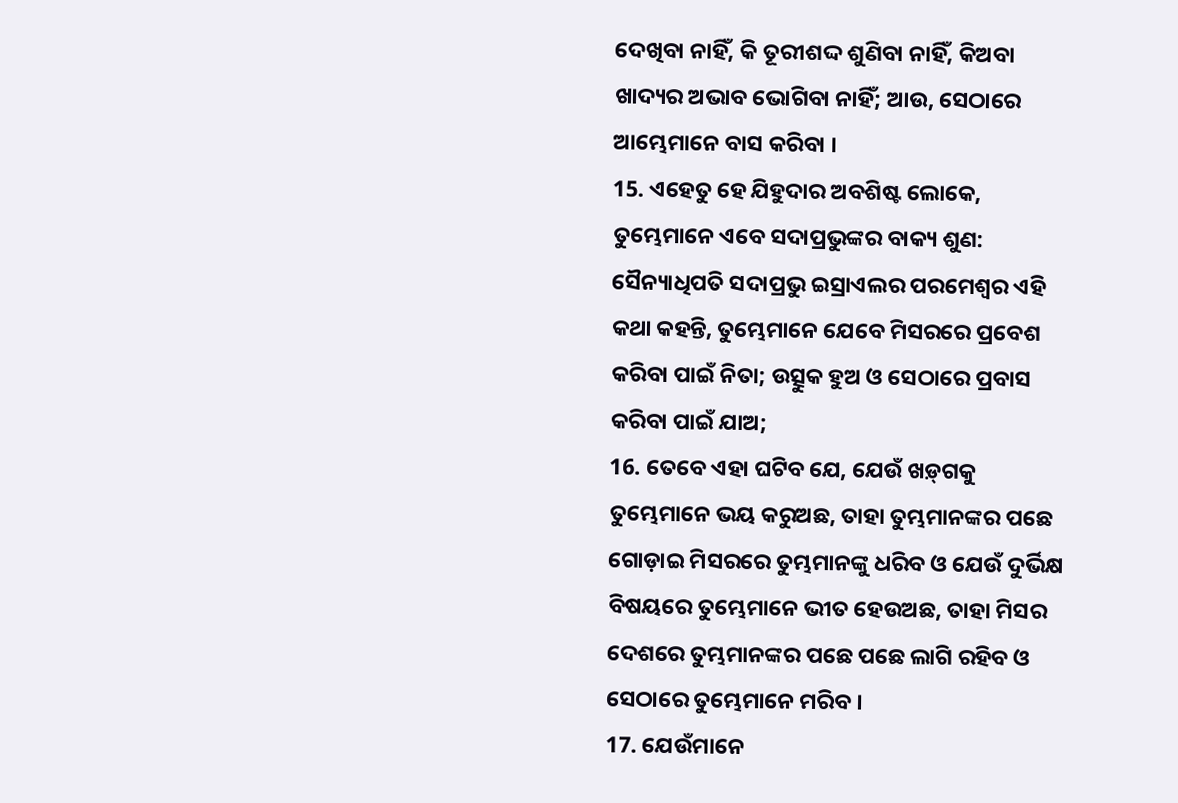ଦେଖିବା ନାହିଁ, କି ତୂରୀଶଦ୍ଦ ଶୁଣିବା ନାହିଁ, କିଅବା ଖାଦ୍ୟର ଅଭାବ ଭୋଗିବା ନାହିଁ; ଆଉ, ସେଠାରେ ଆମ୍ଭେମାନେ ବାସ କରିବା ।
15. ଏହେତୁ ହେ ଯିହୁଦାର ଅବଶିଷ୍ଟ ଲୋକେ, ତୁମ୍ଭେମାନେ ଏବେ ସଦାପ୍ରଭୁଙ୍କର ବାକ୍ୟ ଶୁଣ: ସୈନ୍ୟାଧିପତି ସଦାପ୍ରଭୁ ଇସ୍ରାଏଲର ପରମେଶ୍ଵର ଏହି କଥା କହନ୍ତି, ତୁମ୍ଭେମାନେ ଯେବେ ମିସରରେ ପ୍ରବେଶ କରିବା ପାଇଁ ନିତା; ଉତ୍ସୁକ ହୁଅ ଓ ସେଠାରେ ପ୍ରବାସ କରିବା ପାଇଁ ଯାଅ;
16. ତେବେ ଏହା ଘଟିବ ଯେ, ଯେଉଁ ଖଡ଼୍‍ଗକୁ ତୁମ୍ଭେମାନେ ଭୟ କରୁଅଛ, ତାହା ତୁମ୍ଭମାନଙ୍କର ପଛେ ଗୋଡ଼ାଇ ମିସରରେ ତୁମ୍ଭମାନଙ୍କୁ ଧରିବ ଓ ଯେଉଁ ଦୁର୍ଭିକ୍ଷ ବିଷୟରେ ତୁମ୍ଭେମାନେ ଭୀତ ହେଉଅଛ, ତାହା ମିସର ଦେଶରେ ତୁମ୍ଭମାନଙ୍କର ପଛେ ପଛେ ଲାଗି ରହିବ ଓ ସେଠାରେ ତୁମ୍ଭେମାନେ ମରିବ ।
17. ଯେଉଁମାନେ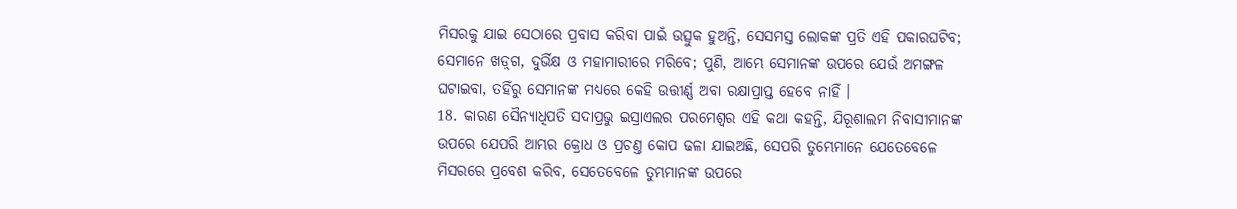ମିସରକୁ ଯାଇ ସେଠାରେ ପ୍ରବାସ କରିବା ପାଇଁ ଉତ୍ସୁକ ହୁଅନ୍ତି, ସେସମସ୍ତ ଲୋକଙ୍କ ପ୍ରତି ଏହି ପକାରଘଟିବ; ସେମାନେ ଖଡ଼୍‍ଗ, ଦୁର୍ଭିକ୍ଷ ଓ ମହାମାରୀରେ ମରିବେ; ପୁଣି, ଆମ୍ଭେ ସେମାନଙ୍କ ଉପରେ ଯେଉଁ ଅମଙ୍ଗଳ ଘଟାଇବା, ତହିଁରୁ ସେମାନଙ୍କ ମଧ୍ୟରେ କେହି ଉତ୍ତୀର୍ଣ୍ଣ ଅବା ରକ୍ଷାପ୍ରାପ୍ତ ହେବେ ନାହିଁ ।
18. କାରଣ ସୈନ୍ୟାଧିପତି ସଦାପ୍ରଭୁ ଇସ୍ରାଏଲର ପରମେଶ୍ଵର ଏହି କଥା କହନ୍ତି, ଯିରୂଶାଲମ ନିବାସୀମାନଙ୍କ ଉପରେ ଯେପରି ଆମ୍ଭର କ୍ରୋଧ ଓ ପ୍ରଚଣ୍ତ କୋପ ଢଳା ଯାଇଅଛି, ସେପରି ତୁମ୍ଭେମାନେ ଯେତେବେଳେ ମିସରରେ ପ୍ରବେଶ କରିବ, ସେତେବେଳେ ତୁମ୍ଭମାନଙ୍କ ଉପରେ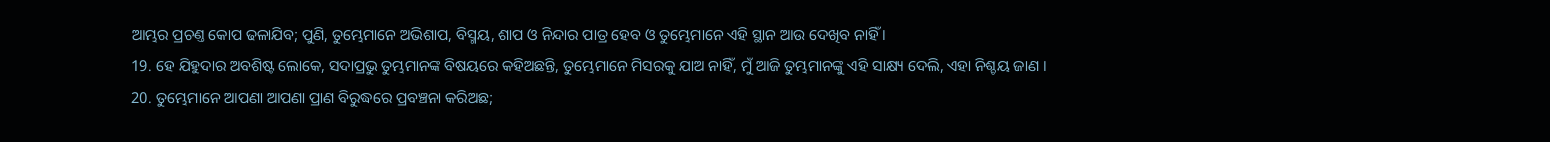ଆମ୍ଭର ପ୍ରଚଣ୍ତ କୋପ ଢଳାଯିବ; ପୁଣି, ତୁମ୍ଭେମାନେ ଅଭିଶାପ, ବିସ୍ମୟ, ଶାପ ଓ ନିନ୍ଦାର ପାତ୍ର ହେବ ଓ ତୁମ୍ଭେମାନେ ଏହି ସ୍ଥାନ ଆଉ ଦେଖିବ ନାହିଁ ।
19. ହେ ଯିହୁଦାର ଅବଶିଷ୍ଟ ଲୋକେ, ସଦାପ୍ରଭୁ ତୁମ୍ଭମାନଙ୍କ ବିଷୟରେ କହିଅଛନ୍ତି, ତୁମ୍ଭେମାନେ ମିସରକୁ ଯାଅ ନାହିଁ, ମୁଁ ଆଜି ତୁମ୍ଭମାନଙ୍କୁ ଏହି ସାକ୍ଷ୍ୟ ଦେଲି, ଏହା ନିଶ୍ଚୟ ଜାଣ ।
20. ତୁମ୍ଭେମାନେ ଆପଣା ଆପଣା ପ୍ରାଣ ବିରୁଦ୍ଧରେ ପ୍ରବଞ୍ଚନା କରିଅଛ;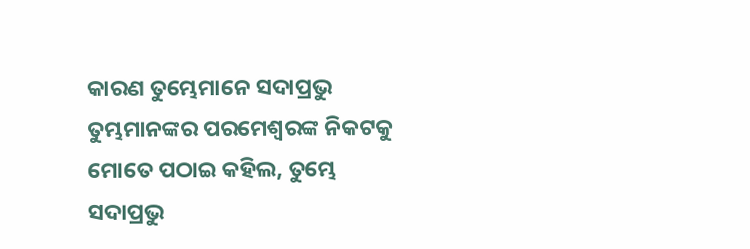କାରଣ ତୁମ୍ଭେମାନେ ସଦାପ୍ରଭୁ ତୁମ୍ଭମାନଙ୍କର ପରମେଶ୍ଵରଙ୍କ ନିକଟକୁ ମୋତେ ପଠାଇ କହିଲ, ତୁମ୍ଭେ ସଦାପ୍ରଭୁ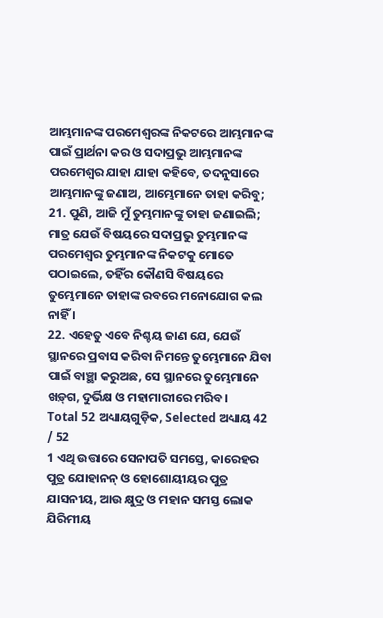ଆମ୍ଭମାନଙ୍କ ପରମେଶ୍ଵରଙ୍କ ନିକଟରେ ଆମ୍ଭମାନଙ୍କ ପାଇଁ ପ୍ରାର୍ଥନା କର ଓ ସଦାପ୍ରଭୁ ଆମ୍ଭମାନଙ୍କ ପରମେଶ୍ଵର ଯାହା ଯାହା କହିବେ, ତଦନୁସାରେ ଆମ୍ଭମାନଙ୍କୁ ଜଣାଅ, ଆମ୍ଭେମାନେ ତାହା କରିବୁ;
21. ପୁଣି, ଆଜି ମୁଁ ତୁମ୍ଭମାନଙ୍କୁ ତାହା ଜଣାଇଲି; ମାତ୍ର ଯେଉଁ ବିଷୟରେ ସଦାପ୍ରଭୁ ତୁମ୍ଭମାନଙ୍କ ପରମେଶ୍ଵର ତୁମ୍ଭମାନଙ୍କ ନିକଟକୁ ମୋତେ ପଠାଇଲେ, ତହିଁର କୌଣସି ବିଷୟରେ ତୁମ୍ଭେମାନେ ତାହାଙ୍କ ରବରେ ମନୋଯୋଗ କଲ ନାହିଁ ।
22. ଏହେତୁ ଏବେ ନିଶ୍ଚୟ ଜାଣ ଯେ, ଯେଉଁ ସ୍ଥାନରେ ପ୍ରବାସ କରିବା ନିମନ୍ତେ ତୁମ୍ଭେମାନେ ଯିବା ପାଇଁ ବାଞ୍ଛା କରୁଅଛ, ସେ ସ୍ଥାନରେ ତୁମ୍ଭେମାନେ ଖଡ଼୍‍ଗ, ଦୁର୍ଭିକ୍ଷ ଓ ମହାମାରୀରେ ମରିବ।
Total 52 ଅଧ୍ୟାୟଗୁଡ଼ିକ, Selected ଅଧ୍ୟାୟ 42 / 52
1 ଏଥି ଉତ୍ତାରେ ସେନାପତି ସମସ୍ତେ, କାରେହର ପୁତ୍ର ଯୋହାନନ୍ ଓ ହୋଶୋୟୀୟର ପୁତ୍ର ଯାସନୀୟ, ଆଉ କ୍ଷୁଦ୍ର ଓ ମହାନ ସମସ୍ତ ଲୋକ ଯିରିମୀୟ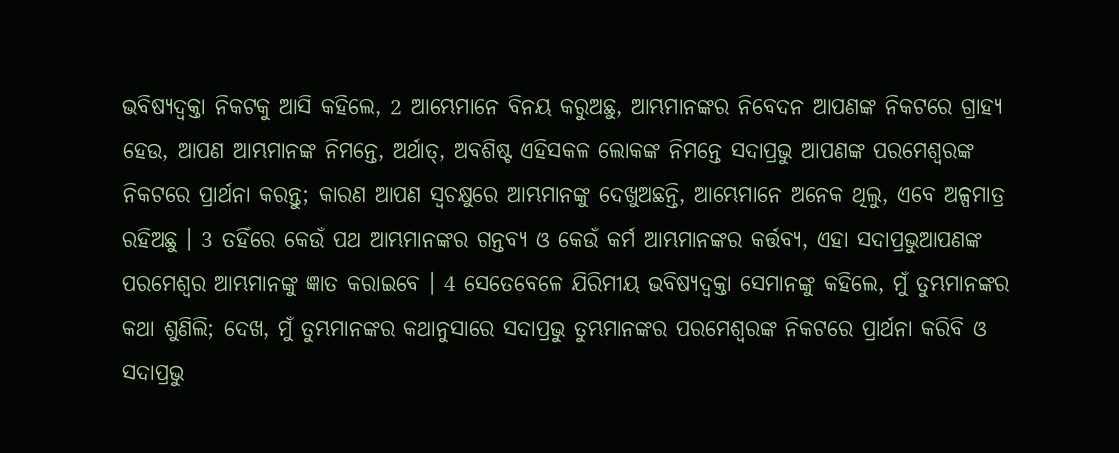ଭବିଷ୍ୟଦ୍ବକ୍ତା ନିକଟକୁ ଆସି କହିଲେ, 2 ଆମ୍ଭେମାନେ ବିନୟ କରୁଅଛୁ, ଆମ୍ଭମାନଙ୍କର ନିବେଦନ ଆପଣଙ୍କ ନିକଟରେ ଗ୍ରାହ୍ୟ ହେଉ, ଆପଣ ଆମ୍ଭମାନଙ୍କ ନିମନ୍ତେ, ଅର୍ଥାତ୍, ଅବଶିଷ୍ଟ ଏହିସକଳ ଲୋକଙ୍କ ନିମନ୍ତେ ସଦାପ୍ରଭୁ ଆପଣଙ୍କ ପରମେଶ୍ଵରଙ୍କ ନିକଟରେ ପ୍ରାର୍ଥନା କରନ୍ତୁ; କାରଣ ଆପଣ ସ୍ଵଚକ୍ଷୁରେ ଆମ୍ଭମାନଙ୍କୁ ଦେଖୁଅଛନ୍ତି, ଆମ୍ଭେମାନେ ଅନେକ ଥିଲୁ, ଏବେ ଅଳ୍ପମାତ୍ର ରହିଅଛୁ । 3 ତହିଁରେ କେଉଁ ପଥ ଆମ୍ଭମାନଙ୍କର ଗନ୍ତବ୍ୟ ଓ କେଉଁ କର୍ମ ଆମ୍ଭମାନଙ୍କର କର୍ତ୍ତବ୍ୟ, ଏହା ସଦାପ୍ରଭୁଆପଣଙ୍କ ପରମେଶ୍ଵର ଆମ୍ଭମାନଙ୍କୁ ଜ୍ଞାତ କରାଇବେ । 4 ସେତେବେଳେ ଯିରିମୀୟ ଭବିଷ୍ୟଦ୍ବକ୍ତା ସେମାନଙ୍କୁ କହିଲେ, ମୁଁ ତୁମ୍ଭମାନଙ୍କର କଥା ଶୁଣିଲି; ଦେଖ, ମୁଁ ତୁମ୍ଭମାନଙ୍କର କଥାନୁସାରେ ସଦାପ୍ରଭୁ ତୁମ୍ଭମାନଙ୍କର ପରମେଶ୍ଵରଙ୍କ ନିକଟରେ ପ୍ରାର୍ଥନା କରିବି ଓ ସଦାପ୍ରଭୁ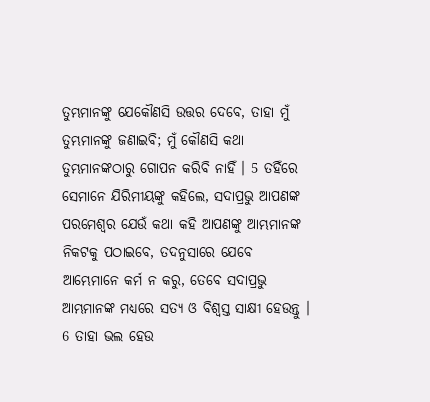ତୁମ୍ଭମାନଙ୍କୁ ଯେକୌଣସି ଉତ୍ତର ଦେବେ, ତାହା ମୁଁ ତୁମ୍ଭମାନଙ୍କୁ ଜଣାଇବି; ମୁଁ କୌଣସି କଥା ତୁମ୍ଭମାନଙ୍କଠାରୁ ଗୋପନ କରିବି ନାହିଁ । 5 ତହିଁରେ ସେମାନେ ଯିରିମୀୟଙ୍କୁ କହିଲେ, ସଦାପ୍ରଭୁ ଆପଣଙ୍କ ପରମେଶ୍ଵର ଯେଉଁ କଥା କହି ଆପଣଙ୍କୁ ଆମ୍ଭମାନଙ୍କ ନିକଟକୁ ପଠାଇବେ, ତଦନୁସାରେ ଯେବେ ଆମ୍ଭେମାନେ କର୍ମ ନ କରୁ, ତେବେ ସଦାପ୍ରଭୁ ଆମ୍ଭମାନଙ୍କ ମଧ୍ୟରେ ସତ୍ୟ ଓ ବିଶ୍ଵସ୍ତ ସାକ୍ଷୀ ହେଉନ୍ତୁ । 6 ତାହା ଭଲ ହେଉ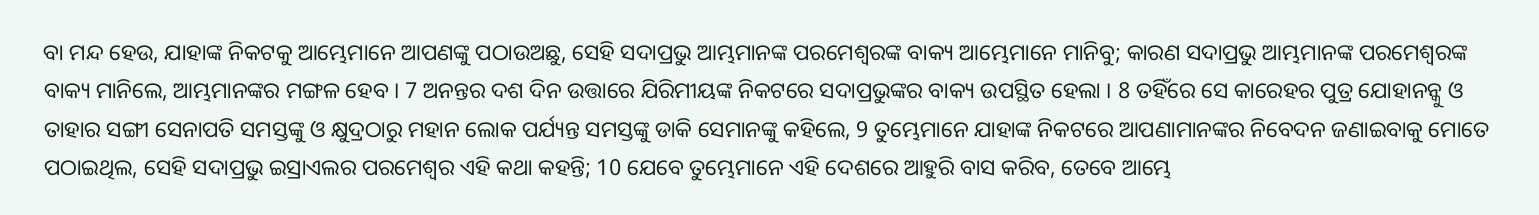ବା ମନ୍ଦ ହେଉ, ଯାହାଙ୍କ ନିକଟକୁ ଆମ୍ଭେମାନେ ଆପଣଙ୍କୁ ପଠାଉଅଛୁ, ସେହି ସଦାପ୍ରଭୁ ଆମ୍ଭମାନଙ୍କ ପରମେଶ୍ଵରଙ୍କ ବାକ୍ୟ ଆମ୍ଭେମାନେ ମାନିବୁ; କାରଣ ସଦାପ୍ରଭୁ ଆମ୍ଭମାନଙ୍କ ପରମେଶ୍ଵରଙ୍କ ବାକ୍ୟ ମାନିଲେ, ଆମ୍ଭମାନଙ୍କର ମଙ୍ଗଳ ହେବ । 7 ଅନନ୍ତର ଦଶ ଦିନ ଉତ୍ତାରେ ଯିରିମୀୟଙ୍କ ନିକଟରେ ସଦାପ୍ରଭୁଙ୍କର ବାକ୍ୟ ଉପସ୍ଥିତ ହେଲା । 8 ତହିଁରେ ସେ କାରେହର ପୁତ୍ର ଯୋହାନନ୍କୁ ଓ ତାହାର ସଙ୍ଗୀ ସେନାପତି ସମସ୍ତଙ୍କୁ ଓ କ୍ଷୁଦ୍ରଠାରୁ ମହାନ ଲୋକ ପର୍ଯ୍ୟନ୍ତ ସମସ୍ତଙ୍କୁ ଡାକି ସେମାନଙ୍କୁ କହିଲେ, 9 ତୁମ୍ଭେମାନେ ଯାହାଙ୍କ ନିକଟରେ ଆପଣାମାନଙ୍କର ନିବେଦନ ଜଣାଇବାକୁ ମୋତେ ପଠାଇଥିଲ, ସେହି ସଦାପ୍ରଭୁ ଇସ୍ରାଏଲର ପରମେଶ୍ଵର ଏହି କଥା କହନ୍ତି; 10 ଯେବେ ତୁମ୍ଭେମାନେ ଏହି ଦେଶରେ ଆହୁରି ବାସ କରିବ, ତେବେ ଆମ୍ଭେ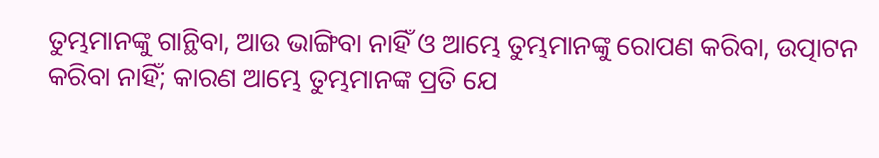ତୁମ୍ଭମାନଙ୍କୁ ଗାନ୍ଥିବା, ଆଉ ଭାଙ୍ଗିବା ନାହିଁ ଓ ଆମ୍ଭେ ତୁମ୍ଭମାନଙ୍କୁ ରୋପଣ କରିବା, ଉତ୍ପାଟନ କରିବା ନାହିଁ; କାରଣ ଆମ୍ଭେ ତୁମ୍ଭମାନଙ୍କ ପ୍ରତି ଯେ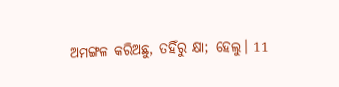ଅମଙ୍ଗଳ କରିଅଛୁ, ତହିଁରୁ କ୍ଷା; ହେଲୁ। 11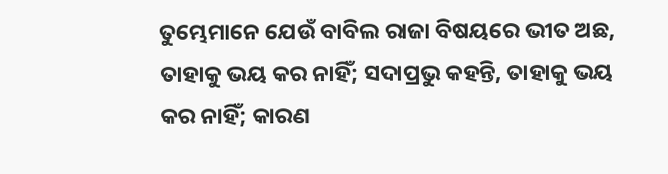ତୁମ୍ଭେମାନେ ଯେଉଁ ବାବିଲ ରାଜା ବିଷୟରେ ଭୀତ ଅଛ, ତାହାକୁ ଭୟ କର ନାହିଁ; ସଦାପ୍ରଭୁ କହନ୍ତି, ତାହାକୁ ଭୟ କର ନାହିଁ; କାରଣ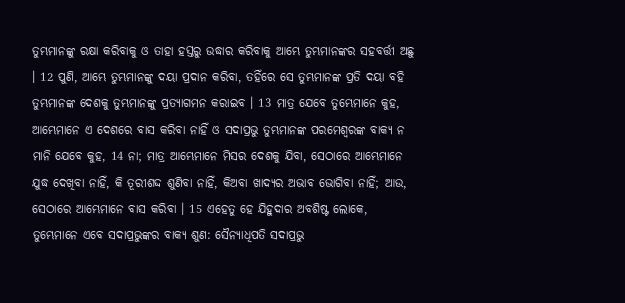ତୁମ୍ଭମାନଙ୍କୁ ରକ୍ଷା କରିବାକୁ ଓ ତାହା ହସ୍ତରୁ ଉଦ୍ଧାର କରିବାକୁ ଆମ୍ଭେ ତୁମ୍ଭମାନଙ୍କର ସହବର୍ତ୍ତୀ ଅଛୁ । 12 ପୁଣି, ଆମ୍ଭେ ତୁମ୍ଭମାନଙ୍କୁ ଦୟା ପ୍ରଦାନ କରିବା, ତହିଁରେ ସେ ତୁମ୍ଭମାନଙ୍କ ପ୍ରତି ଦୟା ବହି ତୁମ୍ଭମାନଙ୍କ ଦେଶକୁ ତୁମ୍ଭମାନଙ୍କୁ ପ୍ରତ୍ୟାଗମନ କରାଇବ । 13 ମାତ୍ର ଯେବେ ତୁମ୍ଭେମାନେ କୁହ, ଆମ୍ଭେମାନେ ଏ ଦେଶରେ ବାସ କରିବା ନାହିଁ ଓ ସଦାପ୍ରଭୁ ତୁମ୍ଭମାନଙ୍କ ପରମେଶ୍ଵରଙ୍କ ବାକ୍ୟ ନ ମାନି ଯେବେ କୁହ, 14 ନା; ମାତ୍ର ଆମ୍ଭେମାନେ ମିସର ଦେଶକୁ ଯିବା, ସେଠାରେ ଆମ୍ଭେମାନେ ଯୁଦ୍ଧ ଦେଖିବା ନାହିଁ, କି ତୂରୀଶଦ୍ଦ ଶୁଣିବା ନାହିଁ, କିଅବା ଖାଦ୍ୟର ଅଭାବ ଭୋଗିବା ନାହିଁ; ଆଉ, ସେଠାରେ ଆମ୍ଭେମାନେ ବାସ କରିବା । 15 ଏହେତୁ ହେ ଯିହୁଦାର ଅବଶିଷ୍ଟ ଲୋକେ, ତୁମ୍ଭେମାନେ ଏବେ ସଦାପ୍ରଭୁଙ୍କର ବାକ୍ୟ ଶୁଣ: ସୈନ୍ୟାଧିପତି ସଦାପ୍ରଭୁ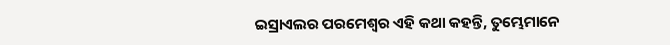ଇସ୍ରାଏଲର ପରମେଶ୍ଵର ଏହି କଥା କହନ୍ତି, ତୁମ୍ଭେମାନେ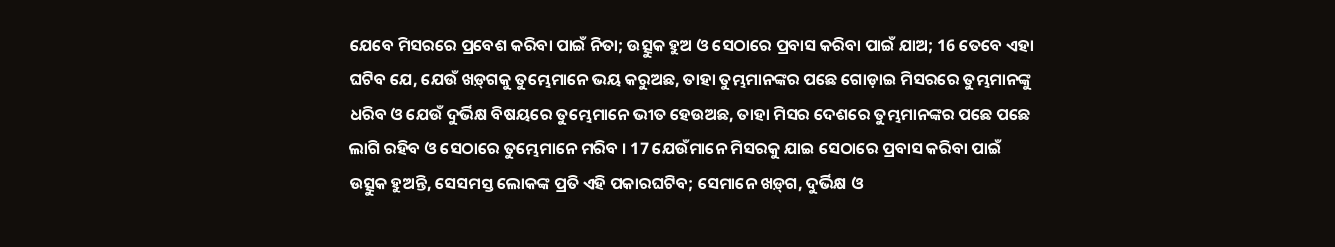ଯେବେ ମିସରରେ ପ୍ରବେଶ କରିବା ପାଇଁ ନିତା; ଉତ୍ସୁକ ହୁଅ ଓ ସେଠାରେ ପ୍ରବାସ କରିବା ପାଇଁ ଯାଅ; 16 ତେବେ ଏହା ଘଟିବ ଯେ, ଯେଉଁ ଖଡ଼୍‍ଗକୁ ତୁମ୍ଭେମାନେ ଭୟ କରୁଅଛ, ତାହା ତୁମ୍ଭମାନଙ୍କର ପଛେ ଗୋଡ଼ାଇ ମିସରରେ ତୁମ୍ଭମାନଙ୍କୁ ଧରିବ ଓ ଯେଉଁ ଦୁର୍ଭିକ୍ଷ ବିଷୟରେ ତୁମ୍ଭେମାନେ ଭୀତ ହେଉଅଛ, ତାହା ମିସର ଦେଶରେ ତୁମ୍ଭମାନଙ୍କର ପଛେ ପଛେ ଲାଗି ରହିବ ଓ ସେଠାରେ ତୁମ୍ଭେମାନେ ମରିବ । 17 ଯେଉଁମାନେ ମିସରକୁ ଯାଇ ସେଠାରେ ପ୍ରବାସ କରିବା ପାଇଁ ଉତ୍ସୁକ ହୁଅନ୍ତି, ସେସମସ୍ତ ଲୋକଙ୍କ ପ୍ରତି ଏହି ପକାରଘଟିବ; ସେମାନେ ଖଡ଼୍‍ଗ, ଦୁର୍ଭିକ୍ଷ ଓ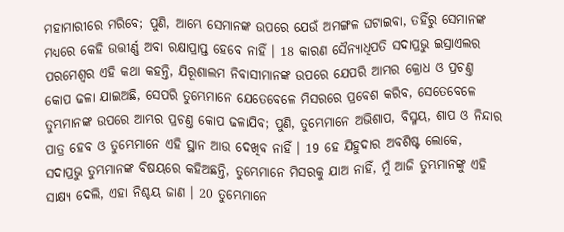ମହାମାରୀରେ ମରିବେ; ପୁଣି, ଆମ୍ଭେ ସେମାନଙ୍କ ଉପରେ ଯେଉଁ ଅମଙ୍ଗଳ ଘଟାଇବା, ତହିଁରୁ ସେମାନଙ୍କ ମଧ୍ୟରେ କେହି ଉତ୍ତୀର୍ଣ୍ଣ ଅବା ରକ୍ଷାପ୍ରାପ୍ତ ହେବେ ନାହିଁ । 18 କାରଣ ସୈନ୍ୟାଧିପତି ସଦାପ୍ରଭୁ ଇସ୍ରାଏଲର ପରମେଶ୍ଵର ଏହି କଥା କହନ୍ତି, ଯିରୂଶାଲମ ନିବାସୀମାନଙ୍କ ଉପରେ ଯେପରି ଆମ୍ଭର କ୍ରୋଧ ଓ ପ୍ରଚଣ୍ତ କୋପ ଢଳା ଯାଇଅଛି, ସେପରି ତୁମ୍ଭେମାନେ ଯେତେବେଳେ ମିସରରେ ପ୍ରବେଶ କରିବ, ସେତେବେଳେ ତୁମ୍ଭମାନଙ୍କ ଉପରେ ଆମ୍ଭର ପ୍ରଚଣ୍ତ କୋପ ଢଳାଯିବ; ପୁଣି, ତୁମ୍ଭେମାନେ ଅଭିଶାପ, ବିସ୍ମୟ, ଶାପ ଓ ନିନ୍ଦାର ପାତ୍ର ହେବ ଓ ତୁମ୍ଭେମାନେ ଏହି ସ୍ଥାନ ଆଉ ଦେଖିବ ନାହିଁ । 19 ହେ ଯିହୁଦାର ଅବଶିଷ୍ଟ ଲୋକେ, ସଦାପ୍ରଭୁ ତୁମ୍ଭମାନଙ୍କ ବିଷୟରେ କହିଅଛନ୍ତି, ତୁମ୍ଭେମାନେ ମିସରକୁ ଯାଅ ନାହିଁ, ମୁଁ ଆଜି ତୁମ୍ଭମାନଙ୍କୁ ଏହି ସାକ୍ଷ୍ୟ ଦେଲି, ଏହା ନିଶ୍ଚୟ ଜାଣ । 20 ତୁମ୍ଭେମାନେ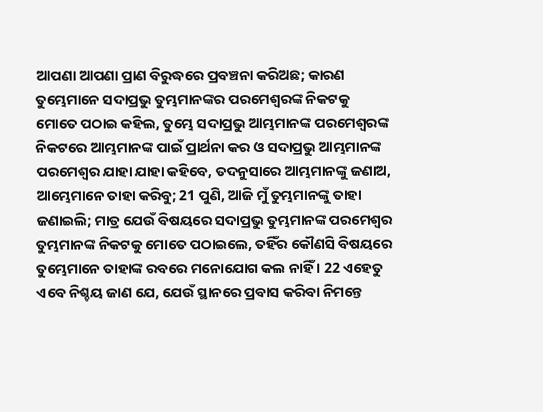ଆପଣା ଆପଣା ପ୍ରାଣ ବିରୁଦ୍ଧରେ ପ୍ରବଞ୍ଚନା କରିଅଛ; କାରଣ ତୁମ୍ଭେମାନେ ସଦାପ୍ରଭୁ ତୁମ୍ଭମାନଙ୍କର ପରମେଶ୍ଵରଙ୍କ ନିକଟକୁ ମୋତେ ପଠାଇ କହିଲ, ତୁମ୍ଭେ ସଦାପ୍ରଭୁ ଆମ୍ଭମାନଙ୍କ ପରମେଶ୍ଵରଙ୍କ ନିକଟରେ ଆମ୍ଭମାନଙ୍କ ପାଇଁ ପ୍ରାର୍ଥନା କର ଓ ସଦାପ୍ରଭୁ ଆମ୍ଭମାନଙ୍କ ପରମେଶ୍ଵର ଯାହା ଯାହା କହିବେ, ତଦନୁସାରେ ଆମ୍ଭମାନଙ୍କୁ ଜଣାଅ, ଆମ୍ଭେମାନେ ତାହା କରିବୁ; 21 ପୁଣି, ଆଜି ମୁଁ ତୁମ୍ଭମାନଙ୍କୁ ତାହା ଜଣାଇଲି; ମାତ୍ର ଯେଉଁ ବିଷୟରେ ସଦାପ୍ରଭୁ ତୁମ୍ଭମାନଙ୍କ ପରମେଶ୍ଵର ତୁମ୍ଭମାନଙ୍କ ନିକଟକୁ ମୋତେ ପଠାଇଲେ, ତହିଁର କୌଣସି ବିଷୟରେ ତୁମ୍ଭେମାନେ ତାହାଙ୍କ ରବରେ ମନୋଯୋଗ କଲ ନାହିଁ । 22 ଏହେତୁ ଏବେ ନିଶ୍ଚୟ ଜାଣ ଯେ, ଯେଉଁ ସ୍ଥାନରେ ପ୍ରବାସ କରିବା ନିମନ୍ତେ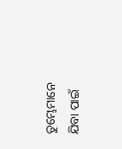ତୁମ୍ଭେମାନେ ଯିବା ପାଇଁ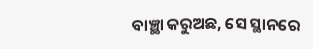ବାଞ୍ଛା କରୁଅଛ, ସେ ସ୍ଥାନରେ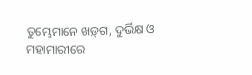ତୁମ୍ଭେମାନେ ଖଡ଼୍‍ଗ, ଦୁର୍ଭିକ୍ଷ ଓ ମହାମାରୀରେ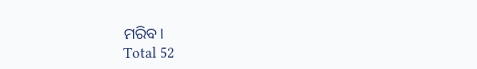ମରିବ।
Total 52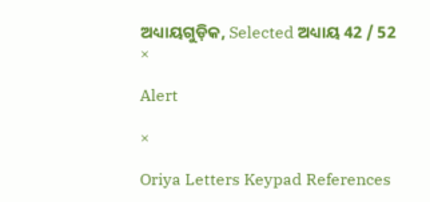ଅଧ୍ୟାୟଗୁଡ଼ିକ, Selected ଅଧ୍ୟାୟ 42 / 52
×

Alert

×

Oriya Letters Keypad References